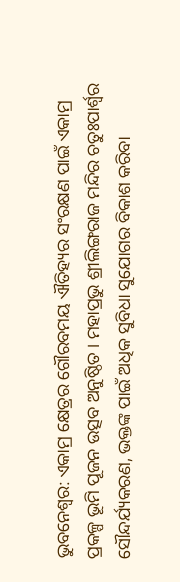ଭୁବନେଶ୍ବର: ଏକାମ୍ର କ୍ଷେତ୍ରର ଗୌରବମୟ ଐତିହ୍ୟର ସଂରକ୍ଷଣ ପାଇଁ ଏକାମ୍ର ପ୍ରକଳ୍ପ ଭୂମି ପୂଜନ ଉତ୍ସବ ଅନୁଷ୍ଠିତ । ମହାପ୍ରଭୁ ଶ୍ରୀଲିଙ୍ଗରାଜ ମନ୍ଦିର ଚତୁଃପାର୍ଶ୍ବର ସୌନ୍ଦର୍ଯ୍ୟକରଣ, ଭକ୍ତଙ୍କ ପାଇଁ ଅଧିକ ସୁବିଧା ସୁଯୋଗର ବିକାଶ କରିବା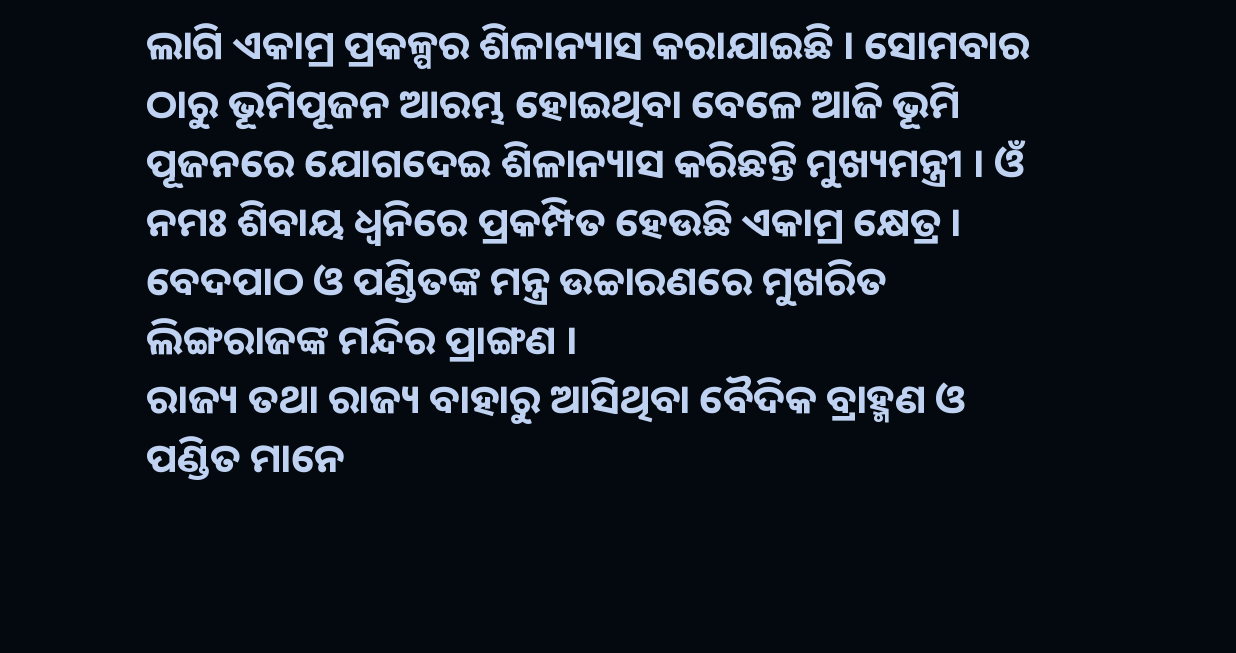ଲାଗି ଏକାମ୍ର ପ୍ରକଳ୍ପର ଶିଳାନ୍ୟାସ କରାଯାଇଛି । ସୋମବାର ଠାରୁ ଭୂମିପୂଜନ ଆରମ୍ଭ ହୋଇଥିବା ବେଳେ ଆଜି ଭୂମି ପୂଜନରେ ଯୋଗଦେଇ ଶିଳାନ୍ୟାସ କରିଛନ୍ତି ମୁଖ୍ୟମନ୍ତ୍ରୀ । ଓଁ ନମଃ ଶିବାୟ ଧ୍ବନିରେ ପ୍ରକମ୍ପିତ ହେଉଛି ଏକାମ୍ର କ୍ଷେତ୍ର । ବେଦପାଠ ଓ ପଣ୍ଡିତଙ୍କ ମନ୍ତ୍ର ଉଚ୍ଚାରଣରେ ମୁଖରିତ ଲିଙ୍ଗରାଜଙ୍କ ମନ୍ଦିର ପ୍ରାଙ୍ଗଣ ।
ରାଜ୍ୟ ତଥା ରାଜ୍ୟ ବାହାରୁ ଆସିଥିବା ବୈଦିକ ବ୍ରାହ୍ମଣ ଓ ପଣ୍ଡିତ ମାନେ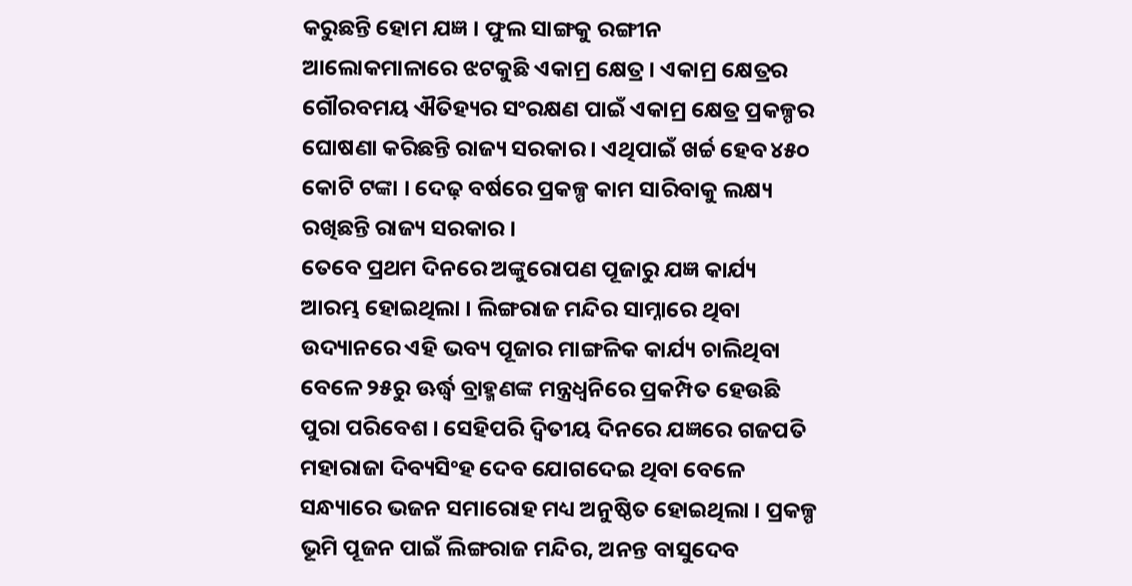କରୁଛନ୍ତି ହୋମ ଯଜ୍ଞ । ଫୁଲ ସାଙ୍ଗକୁ ରଙ୍ଗୀନ ଆଲୋକମାଳାରେ ଝଟକୁଛି ଏକାମ୍ର କ୍ଷେତ୍ର । ଏକାମ୍ର କ୍ଷେତ୍ରର ଗୌରବମୟ ଐତିହ୍ୟର ସଂରକ୍ଷଣ ପାଇଁ ଏକାମ୍ର କ୍ଷେତ୍ର ପ୍ରକଳ୍ପର ଘୋଷଣା କରିଛନ୍ତି ରାଜ୍ୟ ସରକାର । ଏଥିପାଇଁ ଖର୍ଚ୍ଚ ହେବ ୪୫୦ କୋଟି ଟଙ୍କା । ଦେଢ଼ ବର୍ଷରେ ପ୍ରକଳ୍ପ କାମ ସାରିବାକୁ ଲକ୍ଷ୍ୟ ରଖିଛନ୍ତି ରାଜ୍ୟ ସରକାର ।
ତେବେ ପ୍ରଥମ ଦିନରେ ଅଙ୍କୁରୋପଣ ପୂଜାରୁ ଯଜ୍ଞ କାର୍ଯ୍ୟ ଆରମ୍ଭ ହୋଇଥିଲା । ଲିଙ୍ଗରାଜ ମନ୍ଦିର ସାମ୍ନାରେ ଥିବା ଉଦ୍ୟାନରେ ଏହି ଭବ୍ୟ ପୂଜାର ମାଙ୍ଗଳିକ କାର୍ଯ୍ୟ ଚାଲିଥିବା ବେଳେ ୨୫ରୁ ଊର୍ଦ୍ଧ୍ବ ବ୍ରାହ୍ମଣଙ୍କ ମନ୍ତ୍ରଧ୍ୱନିରେ ପ୍ରକମ୍ପିତ ହେଉଛି ପୁରା ପରିବେଶ । ସେହିପରି ଦ୍ବିତୀୟ ଦିନରେ ଯଜ୍ଞରେ ଗଜପତି ମହାରାଜା ଦିବ୍ୟସିଂହ ଦେବ ଯୋଗଦେଇ ଥିବା ବେଳେ ସନ୍ଧ୍ୟାରେ ଭଜନ ସମାରୋହ ମଧ୍ୟ ଅନୁଷ୍ଠିତ ହୋଇଥିଲା । ପ୍ରକଳ୍ପ ଭୂମି ପୂଜନ ପାଇଁ ଲିଙ୍ଗରାଜ ମନ୍ଦିର, ଅନନ୍ତ ବାସୁଦେବ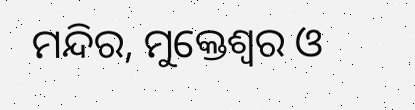ମନ୍ଦିର, ମୁକ୍ତେଶ୍ବର ଓ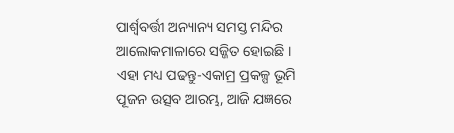ପାର୍ଶ୍ବବର୍ତ୍ତୀ ଅନ୍ୟାନ୍ୟ ସମସ୍ତ ମନ୍ଦିର ଆଲୋକମାଳାରେ ସଜ୍ଜିତ ହୋଇଛି ।
ଏହା ମଧ୍ୟ ପଢନ୍ତୁ-ଏକାମ୍ର ପ୍ରକଳ୍ପ ଭୂମି ପୂଜନ ଉତ୍ସବ ଆରମ୍ଭ, ଆଜି ଯଜ୍ଞରେ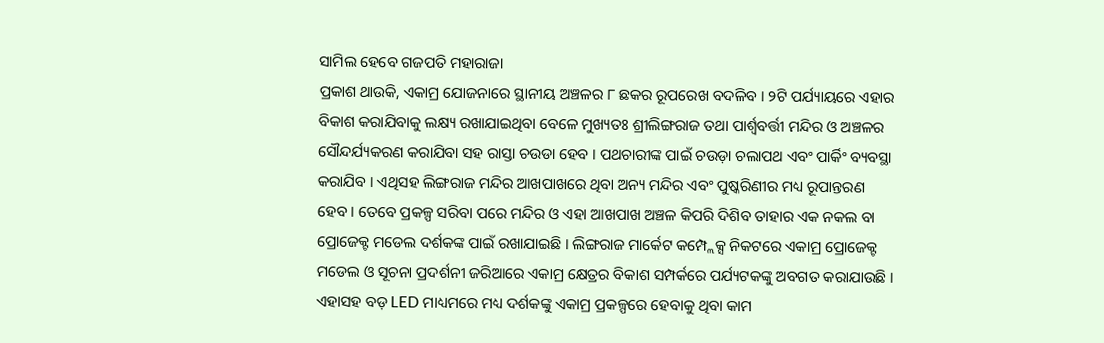ସାମିଲ ହେବେ ଗଜପତି ମହାରାଜା
ପ୍ରକାଶ ଥାଉକି, ଏକାମ୍ର ଯୋଜନାରେ ସ୍ଥାନୀୟ ଅଞ୍ଚଳର ୮ ଛକର ରୂପରେଖ ବଦଳିବ । ୨ଟି ପର୍ଯ୍ୟାୟରେ ଏହାର ବିକାଶ କରାଯିବାକୁ ଲକ୍ଷ୍ୟ ରଖାଯାଇଥିବା ବେଳେ ମୁଖ୍ୟତଃ ଶ୍ରୀଲିଙ୍ଗରାଜ ତଥା ପାର୍ଶ୍ବବର୍ତ୍ତୀ ମନ୍ଦିର ଓ ଅଞ୍ଚଳର ସୌନ୍ଦର୍ଯ୍ୟକରଣ କରାଯିବା ସହ ରାସ୍ତା ଚଉଡା ହେବ । ପଥଚାରୀଙ୍କ ପାଇଁ ଚଉଡ଼ା ଚଲାପଥ ଏବଂ ପାର୍କିଂ ବ୍ୟବସ୍ଥା କରାଯିବ । ଏଥିସହ ଲିଙ୍ଗରାଜ ମନ୍ଦିର ଆଖପାଖରେ ଥିବା ଅନ୍ୟ ମନ୍ଦିର ଏବଂ ପୁଷ୍କରିଣୀର ମଧ୍ୟ ରୂପାନ୍ତରଣ ହେବ । ତେବେ ପ୍ରକଳ୍ପ ସରିବା ପରେ ମନ୍ଦିର ଓ ଏହା ଆଖପାଖ ଅଞ୍ଚଳ କିପରି ଦିଶିବ ତାହାର ଏକ ନକଲ ବା ପ୍ରୋଜେକ୍ଟ ମଡେଲ ଦର୍ଶକଙ୍କ ପାଇଁ ରଖାଯାଇଛି । ଲିଙ୍ଗରାଜ ମାର୍କେଟ କମ୍ପ୍ଲେକ୍ସ ନିକଟରେ ଏକାମ୍ର ପ୍ରୋଜେକ୍ଟ ମଡେଲ ଓ ସୂଚନା ପ୍ରଦର୍ଶନୀ ଜରିଆରେ ଏକାମ୍ର କ୍ଷେତ୍ରର ବିକାଶ ସମ୍ପର୍କରେ ପର୍ଯ୍ୟଟକଙ୍କୁ ଅବଗତ କରାଯାଉଛି । ଏହାସହ ବଡ଼ LED ମାଧ୍ୟମରେ ମଧ୍ୟ ଦର୍ଶକଙ୍କୁ ଏକାମ୍ର ପ୍ରକଳ୍ପରେ ହେବାକୁ ଥିବା କାମ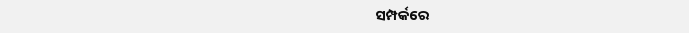ସମ୍ପର୍କରେ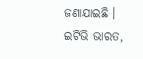ଜଣାଯାଇଛି ।
ଇଟିଭି ଭାରତ,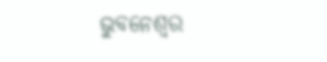ଭୁବନେଶ୍ବର